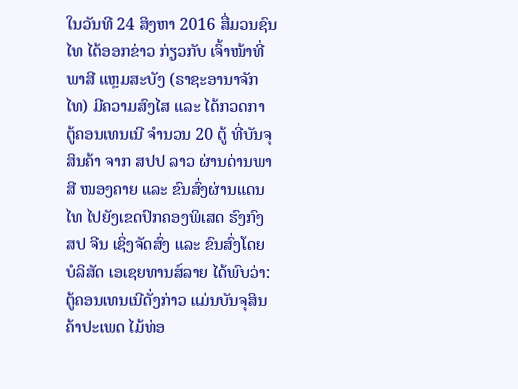ໃນວັນທີ 24 ສິງຫາ 2016 ສື່ມວນຊົນໄທ ໄດ້ອອກຂ່າວ ກ່ຽວກັບ ເຈົ້າໜ້າທີ່ພາສີ ແຫຼມສະບັງ (ຣາຊະອານາຈັກໄທ) ມີຄວາມສົງໄສ ແລະ ໄດ້ກວດກາ ຕູ້ຄອນເທນເນີ ຈຳນວນ 20 ຕູ້ ທີ່ບັນຈຸສິນຄ້າ ຈາກ ສປປ ລາວ ຜ່ານດ່ານພາສີ ໜອງຄາຍ ແລະ ຂົນສົ່ງຜ່ານແດນໄທ ໄປຍັງເຂດປົກຄອງພິເສດ ຮົງກົງ ສປ ຈີນ ເຊິ່ງຈັດສົ່ງ ແລະ ຂົນສົ່ງໂດຍ ບໍລິສັດ ເອເຊຍທານສ໌ລາຍ ໄດ້ພົບວ່າ: ຕູ້ຄອນເທນເນີດັ່ງກ່າວ ແມ່ນບັນຈຸສິນຄ້າປະເພດ ໄມ້ທ່ອ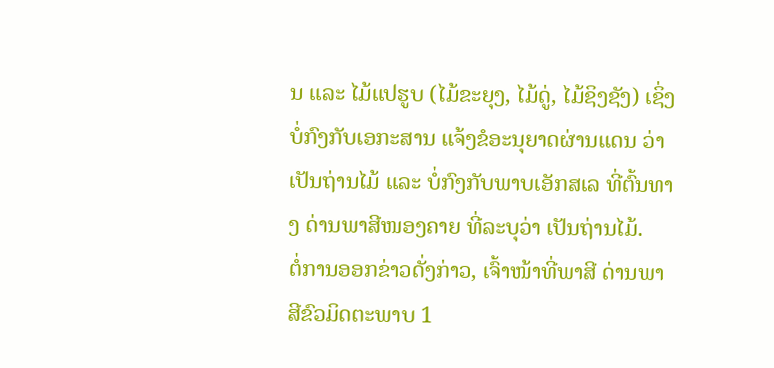ນ ແລະ ໄມ້ແປຮູບ (ໄມ້ຂະຍຸງ, ໄມ້ດູ່, ໄມ້ຊິງຊັງ) ເຊິ່ງບໍ່ກົງກັບເອກະສານ ແຈ້ງຂໍອະນຸຍາດຜ່ານແດນ ວ່າ ເປັນຖ່ານໄມ້ ແລະ ບໍ່ກົງກັບພາບເອັກສເລ ທີ່ຕົ້ນທາງ ດ່ານພາສີໜອງຄາຍ ທີ່ລະບຸວ່າ ເປັນຖ່ານໄມ້.
ຕໍ່ການອອກຂ່າວດັ່ງກ່າວ, ເຈົ້າໜ້າທີ່ພາສີ ດ່ານພາສີຂົວມິດຕະພາບ 1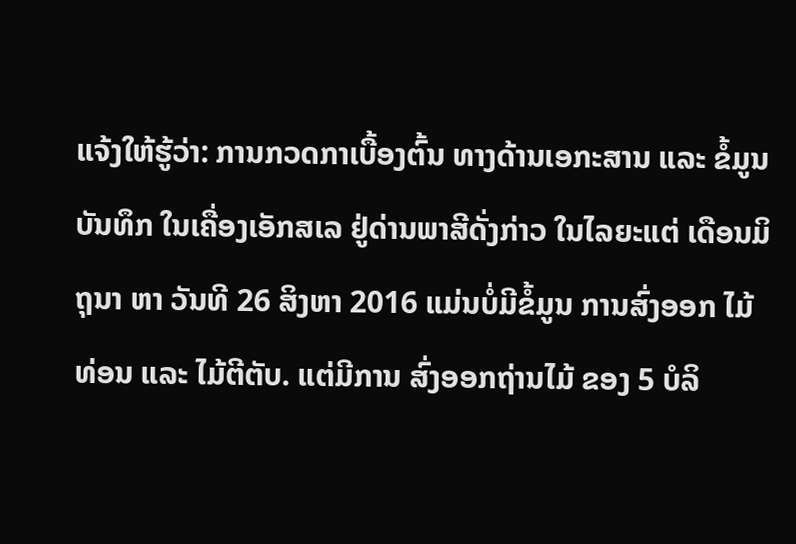ແຈ້ງໃຫ້ຮູ້ວ່າ: ການກວດກາເບື້ອງຕົ້ນ ທາງດ້ານເອກະສານ ແລະ ຂໍ້ມູນບັນທຶກ ໃນເຄື່ອງເອັກສເລ ຢູ່ດ່ານພາສີດັ່ງກ່າວ ໃນໄລຍະແຕ່ ເດືອນມິຖຸນາ ຫາ ວັນທີ 26 ສິງຫາ 2016 ແມ່ນບໍ່ມີຂໍ້ມູນ ການສົ່ງອອກ ໄມ້ທ່ອນ ແລະ ໄມ້ຕີຕັບ. ແຕ່ມີການ ສົ່ງອອກຖ່ານໄມ້ ຂອງ 5 ບໍລິ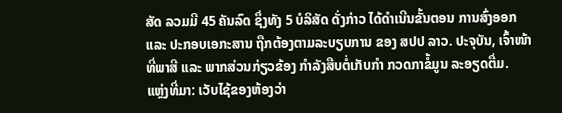ສັດ ລວມມີ 45 ຄັນລົດ ຊຶ່ງທັງ 5 ບໍລິສັດ ດັ່ງກ່າວ ໄດ້ດຳເນີນຂັ້ນຕອນ ການສົ່ງອອກ ແລະ ປະກອບເອກະສານ ຖືກຕ້ອງຕາມລະບຽບການ ຂອງ ສປປ ລາວ. ປະຈຸບັນ, ເຈົ້າໜ້າທີ່ພາສີ ແລະ ພາກສ່ວນກ່ຽວຂ້ອງ ກໍາລັງສືບຕໍ່ເກັບກຳ ກວດກາຂໍ້ມູນ ລະອຽດຕື່ມ.
ແຫຼ່ງທີ່ມາ: ເວັບໄຊ້ຂອງຫ້ອງວ່າ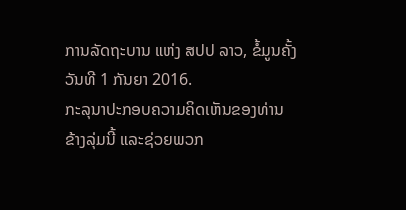ການລັດຖະບານ ແຫ່ງ ສປປ ລາວ, ຂໍ້ມູນຄັ້ງວັນທີ 1 ກັນຍາ 2016.
ກະລຸນາປະກອບຄວາມຄິດເຫັນຂອງທ່ານຂ້າງລຸ່ມນີ້ ແລະຊ່ວຍພວກ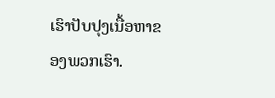ເຮົາປັບປຸງເນື້ອຫາຂອງພວກເຮົາ.